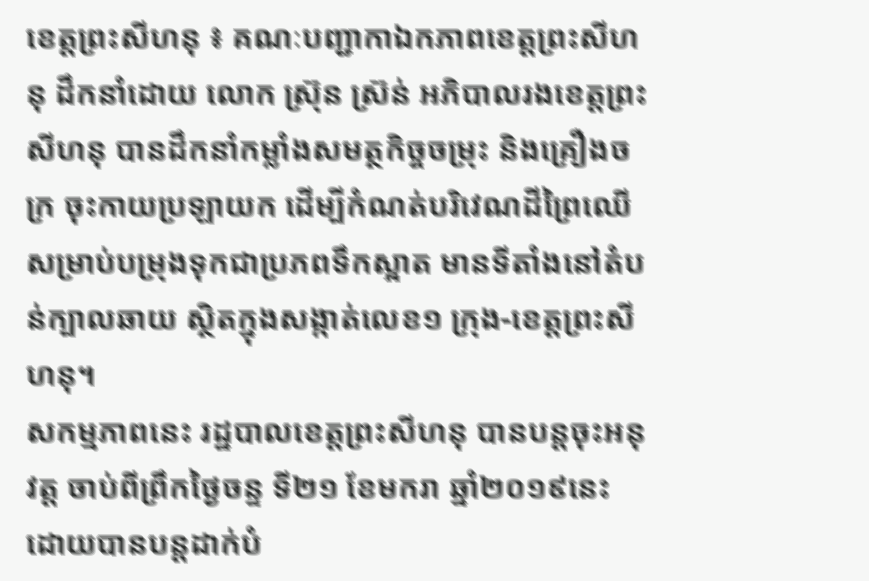ខេត្តព្រះសីហនុ ៖ គណៈបញ្ជាកាឯកភាពខេត្តព្រះសីហនុ ដឹកនាំដោយ លោក ស្រ៊ុន ស្រ៊ន់ អភិបាលរងខេត្តព្រះសីហនុ បានដឹកនាំកម្លាំងសមត្ថកិច្ចចម្រុះ និងគ្រឿងចក្រ ចុះកាយប្រឡាយក ដើម្បីកំណត់បរិវេណដីព្រៃឈើសម្រាប់បម្រុងទុកជាប្រភពទឹកស្អាត មានទីតាំងនៅតំបន់ក្បាលឆាយ ស្ថិតក្នុងសង្កាត់លេខ១ ក្រុង-ខេត្តព្រះសីហនុ។
សកម្មភាពនេះ រដ្ឋបាលខេត្តព្រះសីហនុ បានបន្តចុះអនុវត្ត ចាប់ពីព្រឹកថ្ងៃចន្ទ ទី២១ ខែមករា ឆ្នាំ២០១៩នេះ ដោយបានបន្តដាក់បំ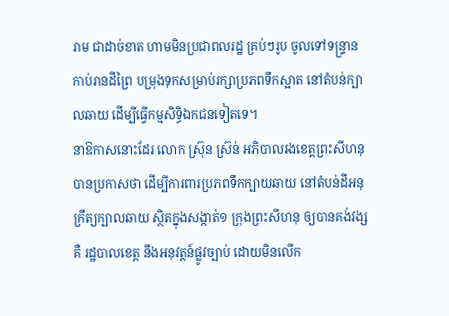រាម ជាដាច់ខាត ហាមមិនប្រជាពលរដ្ឋ គ្រប់ៗរូប ចូលទៅទន្ទ្រានកាប់រានដីព្រៃ បម្រុងទុកសម្រាប់រក្សាប្រភពទឹកស្អាត នៅតំបន់ក្បាលឆាយ ដើម្បីធ្វើកម្មសិទ្ធិឯកជនទៀតទេ។
នាឱកាសនោះដែរ លោក ស៊្រុន ស៊្រន់ អភិបាលរងខេត្តព្រះសីហនុ បានប្រកាសថា ដើម្បីការពារប្រភពទឹកក្បាយឆាយ នៅតំបន់ដីអនុក្រឹត្យក្បាលឆាយ ស្ថិតក្នុងសង្កាត់១ ក្រុងព្រះសីហនុ ឲ្យបានគង់វង្ស គឺ រដ្ឋបាលខេត្ត នឹងអនុវត្តន៍ផ្លូវច្បាប់ ដោយមិនលើក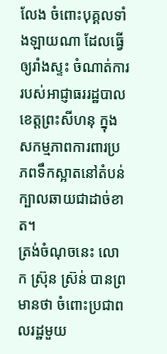លែង ចំពោះបុគ្គលទាំងឡាយណា ដែលធ្វើឲ្យរាំងស្ទះ ចំណាត់ការ របស់អាជ្ញាធររដ្ឋបាលខេត្តព្រះសីហនុ ក្នុងសកម្មភាពការពារប្រភពទឹកស្អាតនៅតំបន់ក្បាលឆាយជាដាច់ខាត។
ត្រង់ចំណុចនេះ លោក ស៊្រុន ស៊្រន់ បានព្រមានថា ចំពោះប្រជាពលរដ្ឋមួយ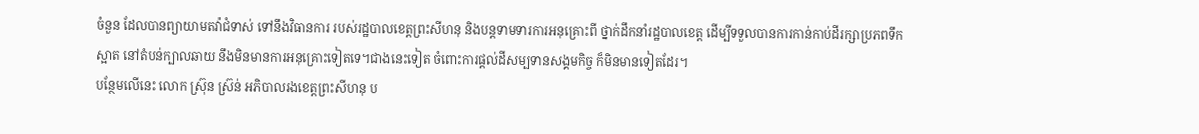ចំនួន ដែលបានព្យាយាមតវ៉ាជំទាស់ ទៅនឹងវិធានការ របស់រដ្ឋបាលខេត្តព្រះសីហនុ និងបន្តទាមទារការអនុគ្រោះពី ថ្នាក់ដឹកនាំរដ្ឋបាលខេត្ត ដើម្បីទទួលបានការកាន់កាប់ដីរក្សាប្រភពទឹកស្អាត នៅតំបន់ក្បាលឆាយ នឹងមិនមានការអនុគ្រោះទៀតទេ។ជាងនេះទៀត ចំពោះការផ្តល់ដីសម្បទានសង្គមកិច្ច ក៏មិនមានទៀតដែរ។
បន្ថែមលើនេះ លោក ស៊្រុន ស៊្រន់ អភិបាលរងខេត្តព្រះសីហនុ ប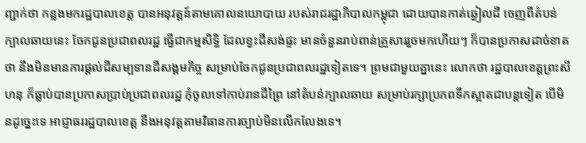ញ្ជាក់ថា កន្លងមករដ្ឋបាលខេត្ត បានអនុវត្តន៍តាមគោលនយោបាយ របស់រាជរដ្ឋាភិបាលកម្ពុជា ដោយបានកាត់ឆ្វៀលដី ចេញពីតំបន់ក្បាលឆាយនេះ ចែកជូនប្រជាពលរដ្ឋ ធ្វើជាកម្មសិទ្ធិ ដែលខ្វះដីសង់ផ្ទះ មានចំនួនរាប់ពាន់គ្រួសាររួចមកហើយៗ ក៏បានប្រកាសដាច់ខាតថា នឹងមិនមានការផ្តល់ដីសម្បទានដីសង្គមកិច្ច សម្រាប់ចែកជូនប្រជាពលរដ្ឋទៀតទេ។ ព្រមជាមួយគ្នានេះ លោកថា រដ្ឋបាលខេត្តព្រះសីហនុ ក៏ធ្លាប់បានប្រកាសប្រាប់ប្រជាពលរដ្ឋ កុំចូលទៅកាប់រានដីព្រៃ នៅតំបន់ក្បាលឆាយ សម្រាប់រក្សាប្រភពទឹកស្អាតជាបន្តទៀត បើមិនដូច្នេះទេ អាជ្ញាធររដ្ឋបាលខេត្ត នឹងអនុវត្តតាមវិធានការច្បាប់មិនលើកលែងទេ។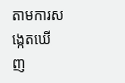តាមការសង្កេតឃើញ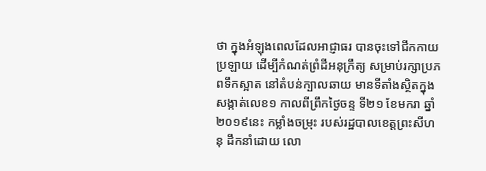ថា ក្នុងអំឡុងពេលដែលអាជ្ញាធរ បានចុះទៅជីកកាយប្រឡាយ ដើម្បីកំណត់ព្រំដីអនុក្រឹត្យ សម្រាប់រក្សាប្រភពទឹកស្អាត នៅតំបន់ក្បាលឆាយ មានទីតាំងស្ថិតក្នុងសង្កាត់លេខ១ កាលពីព្រឹកថ្ងៃចន្ទ ទី២១ ខែមករា ឆ្នាំ២០១៩នេះ កម្លាំងចម្រុះ របស់រដ្ឋបាលខេត្តព្រះសីហនុ ដឹកនាំដោយ លោ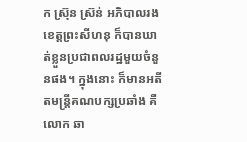ក ស៊្រុន ស៊្រន់ អភិបាលរងខេត្តព្រះសីហនុ ក៏បានឃាត់ខ្លួនប្រជាពលរដ្ឋមួយចំនួនផង។ ក្នុងនោះ ក៏មានអតីតមន្ត្រីគណបក្សប្រឆាំង គឺលោក ឆា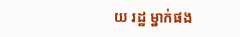យ រដ្ឋ ម្នាក់ផង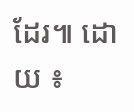ដែរ៕ ដោយ ៖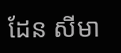ដែន សីមា